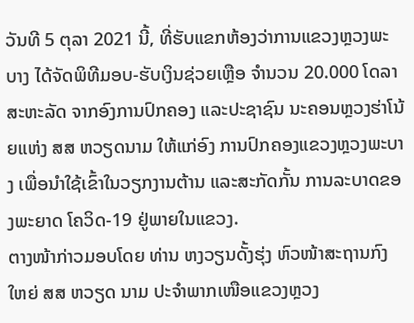ວັນທີ 5 ຕຸລາ 2021 ນີ້, ທີ່ຮັບແຂກຫ້ອງວ່າການແຂວງຫຼວງພະບາງ ໄດ້ຈັດພິທີມອບ-ຮັບເງິນຊ່ວຍເຫຼືອ ຈໍານວນ 20.000 ໂດລາສະຫະລັດ ຈາກອົງການປົກຄອງ ແລະປະຊາຊົນ ນະຄອນຫຼວງຮ່າໂນ້ຍແຫ່ງ ສສ ຫວຽດນາມ ໃຫ້ແກ່ອົງ ການປົກຄອງແຂວງຫຼວງພະບາງ ເພື່ອນໍາໃຊ້ເຂົ້າໃນວຽກງານຕ້ານ ແລະສະກັດກັ້ນ ການລະບາດຂອງພະຍາດ ໂຄວິດ-19 ຢູ່ພາຍໃນແຂວງ.
ຕາງໜ້າກ່າວມອບໂດຍ ທ່ານ ຫງວຽນດັ້ງຮຸ່ງ ຫົວໜ້າສະຖານກົງໃຫຍ່ ສສ ຫວຽດ ນາມ ປະຈໍາພາກເໜືອແຂວງຫຼວງ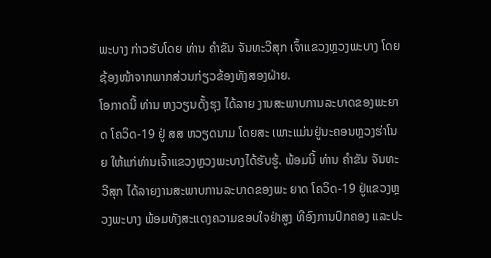ພະບາງ ກ່າວຮັບໂດຍ ທ່ານ ຄໍາຂັນ ຈັນທະວີສຸກ ເຈົ້າແຂວງຫຼວງພະບາງ ໂດຍຊ້ອງໜ້າຈາກພາກສ່ວນກ່ຽວຂ້ອງທັງສອງຝ່າຍ.
ໂອກາດນີ້ ທ່ານ ຫງວຽນດັ້ງຮຸງ ໄດ້ລາຍ ງານສະພາບການລະບາດຂອງພະຍາດ ໂຄວິດ-19 ຢູ່ ສສ ຫວຽດນາມ ໂດຍສະ ເພາະແມ່ນຢູ່ນະຄອນຫຼວງຮ່າໂນຍ ໃຫ້ແກ່ທ່ານເຈົ້າແຂວງຫຼວງພະບາງໄດ້ຮັບຮູ້. ພ້ອມນີ້ ທ່ານ ຄໍາຂັນ ຈັນທະວີສຸກ ໄດ້ລາຍງານສະພາບການລະບາດຂອງພະ ຍາດ ໂຄວິດ-19 ຢູ່ແຂວງຫຼວງພະບາງ ພ້ອມທັງສະແດງຄວາມຂອບໃຈຢ່າສູງ ທີອົງການປົກຄອງ ແລະປະ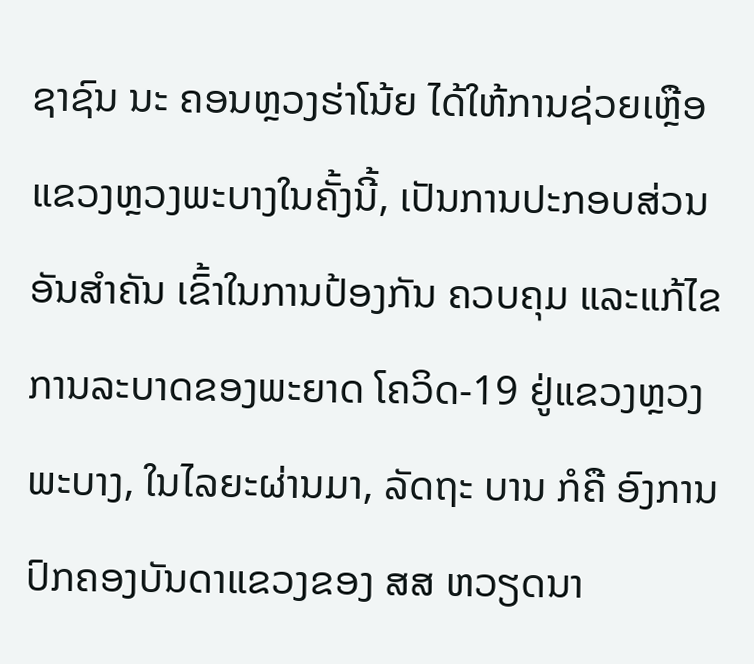ຊາຊົນ ນະ ຄອນຫຼວງຮ່າໂນ້ຍ ໄດ້ໃຫ້ການຊ່ວຍເຫຼືອແຂວງຫຼວງພະບາງໃນຄັ້ງນີ້, ເປັນການປະກອບສ່ວນອັນສໍາຄັນ ເຂົ້າໃນການປ້ອງກັນ ຄວບຄຸມ ແລະແກ້ໄຂ ການລະບາດຂອງພະຍາດ ໂຄວິດ-19 ຢູ່ແຂວງຫຼວງພະບາງ, ໃນໄລຍະຜ່ານມາ, ລັດຖະ ບານ ກໍຄື ອົງການປົກຄອງບັນດາແຂວງຂອງ ສສ ຫວຽດນາ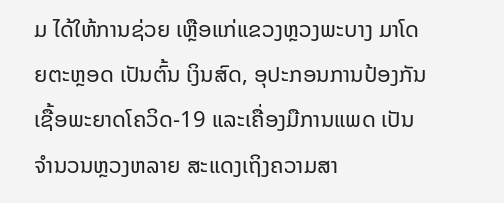ມ ໄດ້ໃຫ້ການຊ່ວຍ ເຫຼືອແກ່ແຂວງຫຼວງພະບາງ ມາໂດຍຕະຫຼອດ ເປັນຕົ້ນ ເງິນສົດ, ອຸປະກອນການປ້ອງກັນ ເຊື້ອພະຍາດໂຄວິດ-19 ແລະເຄື່ອງມືການແພດ ເປັນຈໍານວນຫຼວງຫລາຍ ສະແດງເຖິງຄວາມສາ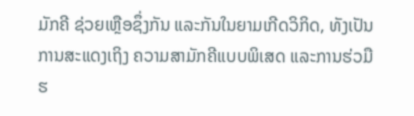ມັກຄີ ຊ່ວຍເຫຼືອຊຶ່ງກັນ ແລະກັນໃນຍາມເກີດວິກິດ, ທັງເປັນການສະແດງເຖິງ ຄວາມສາມັກຄີແບບພິເສດ ແລະການຮ່ວມືຮ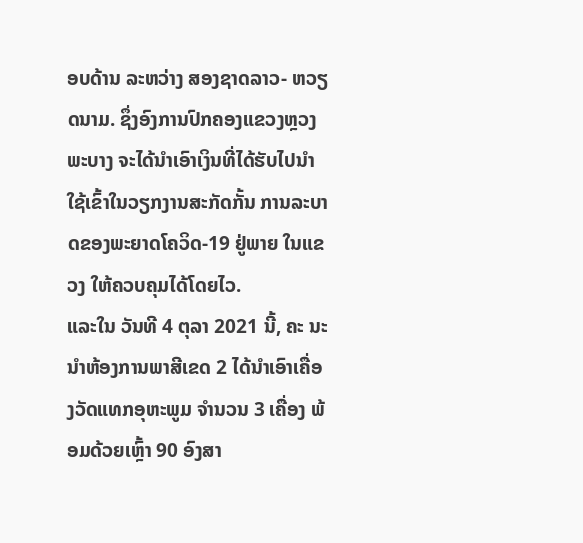ອບດ້ານ ລະຫວ່າງ ສອງຊາດລາວ- ຫວຽດນາມ. ຊຶ່ງອົງການປົກຄອງແຂວງຫຼວງພະບາງ ຈະໄດ້ນໍາເອົາເງິນທີ່ໄດ້ຮັບໄປນໍາໃຊ້ເຂົ້າໃນວຽກງານສະກັດກັ້ນ ການລະບາດຂອງພະຍາດໂຄວິດ-19 ຢູ່ພາຍ ໃນແຂວງ ໃຫ້ຄວບຄຸມໄດ້ໂດຍໄວ.
ແລະໃນ ວັນທີ 4 ຕຸລາ 2021 ນີ້, ຄະ ນະນຳຫ້ອງການພາສີເຂດ 2 ໄດ້ນໍາເອົາເຄື່ອງວັດແທກອຸຫະພູມ ຈໍານວນ 3 ເຄື່ອງ ພ້ອມດ້ວຍເຫຼົ້າ 90 ອົງສາ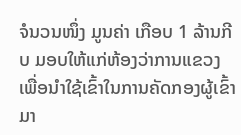ຈໍນວນໜຶ່ງ ມູນຄ່າ ເກືອບ 1 ລ້ານກີບ ມອບໃຫ້ແກ່ຫ້ອງວ່າການແຂວງ ເພື່ອນຳໃຊ້ເຂົ້າໃນການຄັດກອງຜູ້ເຂົ້າມາ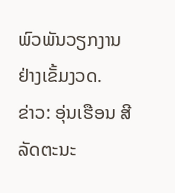ພົວພັນວຽກງານ ຢ່າງເຂັ້ມງວດ.
ຂ່າວ: ອຸ່ນເຮືອນ ສີລັດຕະນະ